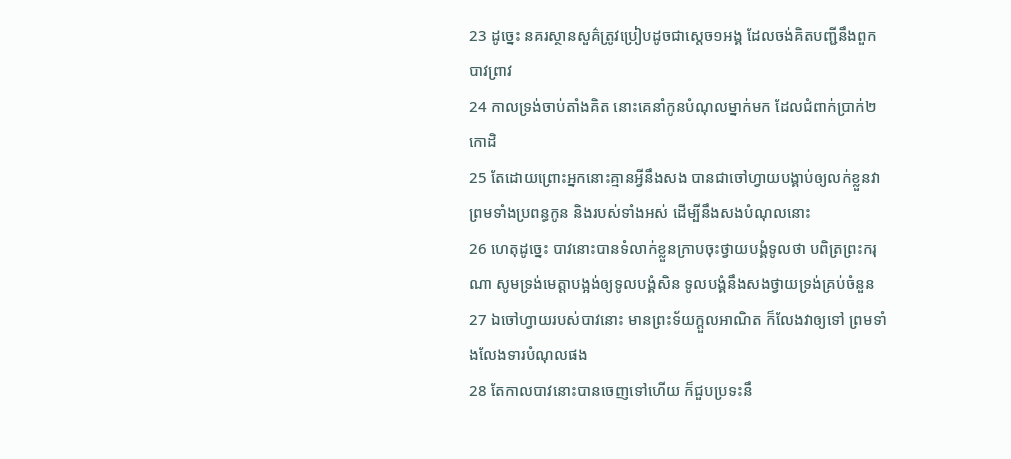23 ដូច្នេះ នគរស្ថានសួគ៌ត្រូវប្រៀបដូចជាស្តេច១អង្គ ដែលចង់គិតបញ្ជីនឹងពួកបាវព្រាវ
24 កាលទ្រង់ចាប់តាំងគិត នោះគេនាំកូនបំណុលម្នាក់មក ដែលជំពាក់ប្រាក់២កោដិ
25 តែដោយព្រោះអ្នកនោះគ្មានអ្វីនឹងសង បានជាចៅហ្វាយបង្គាប់ឲ្យលក់ខ្លួនវា ព្រមទាំងប្រពន្ធកូន និងរបស់ទាំងអស់ ដើម្បីនឹងសងបំណុលនោះ
26 ហេតុដូច្នេះ បាវនោះបានទំលាក់ខ្លួនក្រាបចុះថ្វាយបង្គំទូលថា បពិត្រព្រះករុណា សូមទ្រង់មេត្តាបង្អង់ឲ្យទូលបង្គំសិន ទូលបង្គំនឹងសងថ្វាយទ្រង់គ្រប់ចំនួន
27 ឯចៅហ្វាយរបស់បាវនោះ មានព្រះទ័យក្តួលអាណិត ក៏លែងវាឲ្យទៅ ព្រមទាំងលែងទារបំណុលផង
28 តែកាលបាវនោះបានចេញទៅហើយ ក៏ជួបប្រទះនឹ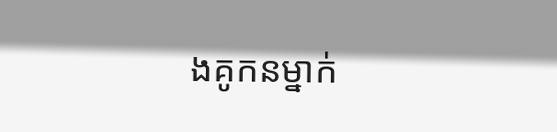ងគូកនម្នាក់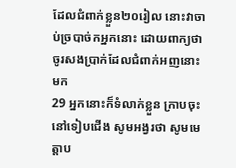ដែលជំពាក់ខ្លួន២០រៀល នោះវាចាប់ច្របាច់កអ្នកនោះ ដោយពាក្យថា ចូរសងប្រាក់ដែលជំពាក់អញនោះមក
29 អ្នកនោះក៏ទំលាក់ខ្លួន ក្រាបចុះនៅទៀបជើង សូមអង្វរថា សូមមេត្តាប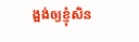ង្អង់ឲ្យខ្ញុំសិន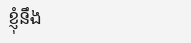ខ្ញុំនឹង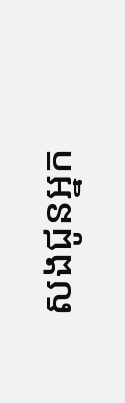សងជូនអ្នក